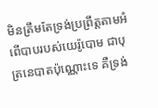មិនត្រឹមតែទ្រង់ប្រព្រឹត្តតាមអំពើបាបរបស់យេរ៉ូបោម ជាបុត្រនេបាតប៉ុណ្ណោះទេ គឺទ្រង់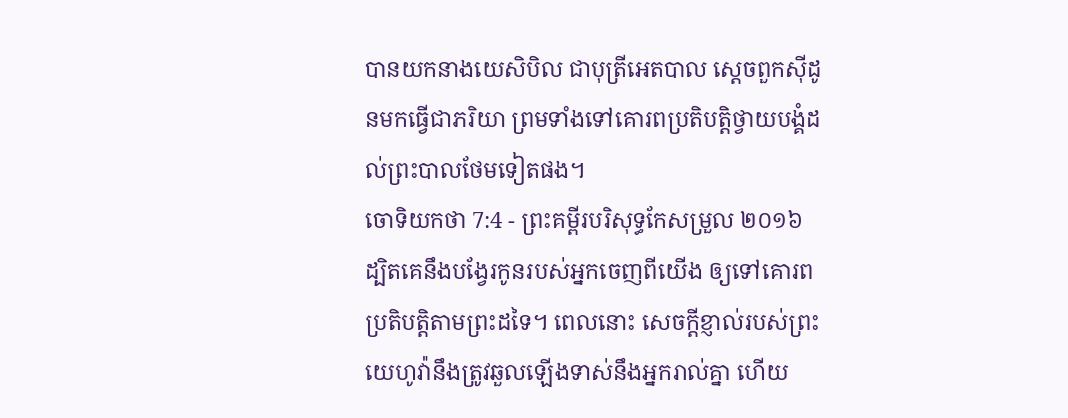បានយកនាងយេសិបិល ជាបុត្រីអេតបាល ស្តេចពួកស៊ីដូនមកធ្វើជាភរិយា ព្រមទាំងទៅគោរពប្រតិបត្តិថ្វាយបង្គំដល់ព្រះបាលថែមទៀតផង។
ចោទិយកថា 7:4 - ព្រះគម្ពីរបរិសុទ្ធកែសម្រួល ២០១៦ ដ្បិតគេនឹងបង្វែរកូនរបស់អ្នកចេញពីយើង ឲ្យទៅគោរពប្រតិបត្តិតាមព្រះដទៃ។ ពេលនោះ សេចក្ដីខ្ញាល់របស់ព្រះយេហូវ៉ានឹងត្រូវឆួលឡើងទាស់នឹងអ្នករាល់គ្នា ហើយ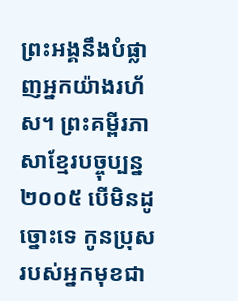ព្រះអង្គនឹងបំផ្លាញអ្នកយ៉ាងរហ័ស។ ព្រះគម្ពីរភាសាខ្មែរបច្ចុប្បន្ន ២០០៥ បើមិនដូច្នោះទេ កូនប្រុសរបស់អ្នកមុខជា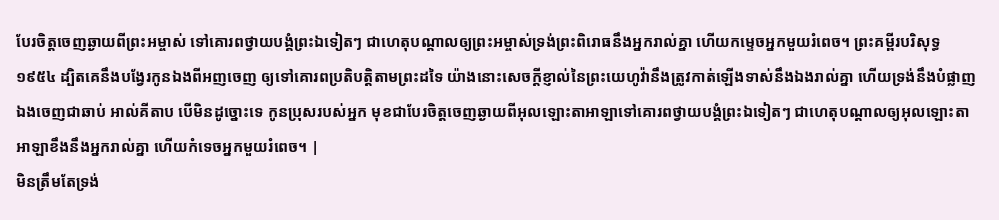បែរចិត្តចេញឆ្ងាយពីព្រះអម្ចាស់ ទៅគោរពថ្វាយបង្គំព្រះឯទៀតៗ ជាហេតុបណ្ដាលឲ្យព្រះអម្ចាស់ទ្រង់ព្រះពិរោធនឹងអ្នករាល់គ្នា ហើយកម្ទេចអ្នកមួយរំពេច។ ព្រះគម្ពីរបរិសុទ្ធ ១៩៥៤ ដ្បិតគេនឹងបង្វែរកូនឯងពីអញចេញ ឲ្យទៅគោរពប្រតិបត្តិតាមព្រះដទៃ យ៉ាងនោះសេចក្ដីខ្ញាល់នៃព្រះយេហូវ៉ានឹងត្រូវកាត់ឡើងទាស់នឹងឯងរាល់គ្នា ហើយទ្រង់នឹងបំផ្លាញឯងចេញជាឆាប់ អាល់គីតាប បើមិនដូច្នោះទេ កូនប្រុសរបស់អ្នក មុខជាបែរចិត្តចេញឆ្ងាយពីអុលឡោះតាអាឡាទៅគោរពថ្វាយបង្គំព្រះឯទៀតៗ ជាហេតុបណ្តាលឲ្យអុលឡោះតាអាឡាខឹងនឹងអ្នករាល់គ្នា ហើយកំទេចអ្នកមួយរំពេច។ |
មិនត្រឹមតែទ្រង់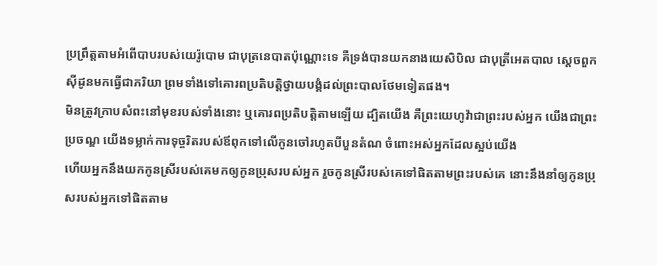ប្រព្រឹត្តតាមអំពើបាបរបស់យេរ៉ូបោម ជាបុត្រនេបាតប៉ុណ្ណោះទេ គឺទ្រង់បានយកនាងយេសិបិល ជាបុត្រីអេតបាល ស្តេចពួកស៊ីដូនមកធ្វើជាភរិយា ព្រមទាំងទៅគោរពប្រតិបត្តិថ្វាយបង្គំដល់ព្រះបាលថែមទៀតផង។
មិនត្រូវក្រាបសំពះនៅមុខរបស់ទាំងនោះ ឬគោរពប្រតិបត្តិតាមឡើយ ដ្បិតយើង គឺព្រះយេហូវ៉ាជាព្រះរបស់អ្នក យើងជាព្រះប្រចណ្ឌ យើងទម្លាក់ការទុច្ចរិតរបស់ឪពុកទៅលើកូនចៅរហូតបីបួនតំណ ចំពោះអស់អ្នកដែលស្អប់យើង
ហើយអ្នកនឹងយកកូនស្រីរបស់គេមកឲ្យកូនប្រុសរបស់អ្នក រួចកូនស្រីរបស់គេទៅផិតតាមព្រះរបស់គេ នោះនឹងនាំឲ្យកូនប្រុសរបស់អ្នកទៅផិតតាម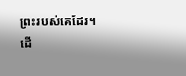ព្រះរបស់គេដែរ។
ដើ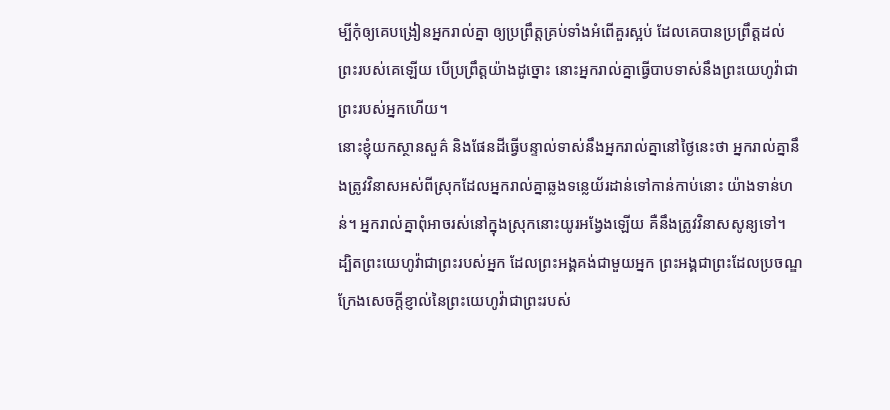ម្បីកុំឲ្យគេបង្រៀនអ្នករាល់គ្នា ឲ្យប្រព្រឹត្តគ្រប់ទាំងអំពើគួរស្អប់ ដែលគេបានប្រព្រឹត្តដល់ព្រះរបស់គេឡើយ បើប្រព្រឹត្តយ៉ាងដូច្នោះ នោះអ្នករាល់គ្នាធ្វើបាបទាស់នឹងព្រះយេហូវ៉ាជាព្រះរបស់អ្នកហើយ។
នោះខ្ញុំយកស្ថានសួគ៌ និងផែនដីធ្វើបន្ទាល់ទាស់នឹងអ្នករាល់គ្នានៅថ្ងៃនេះថា អ្នករាល់គ្នានឹងត្រូវវិនាសអស់ពីស្រុកដែលអ្នករាល់គ្នាឆ្លងទន្លេយ័រដាន់ទៅកាន់កាប់នោះ យ៉ាងទាន់ហន់។ អ្នករាល់គ្នាពុំអាចរស់នៅក្នុងស្រុកនោះយូរអង្វែងឡើយ គឺនឹងត្រូវវិនាសសូន្យទៅ។
ដ្បិតព្រះយេហូវ៉ាជាព្រះរបស់អ្នក ដែលព្រះអង្គគង់ជាមួយអ្នក ព្រះអង្គជាព្រះដែលប្រចណ្ឌ ក្រែងសេចក្ដីខ្ញាល់នៃព្រះយេហូវ៉ាជាព្រះរបស់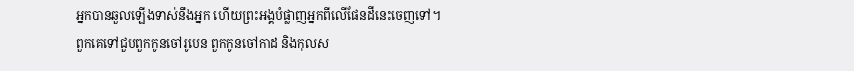អ្នកបានឆួលឡើងទាស់នឹងអ្នក ហើយព្រះអង្គបំផ្លាញអ្នកពីលើផែនដីនេះចេញទៅ។
ពួកគេទៅជួបពួកកូនចៅរូបេន ពួកកូនចៅកាដ និងកុលស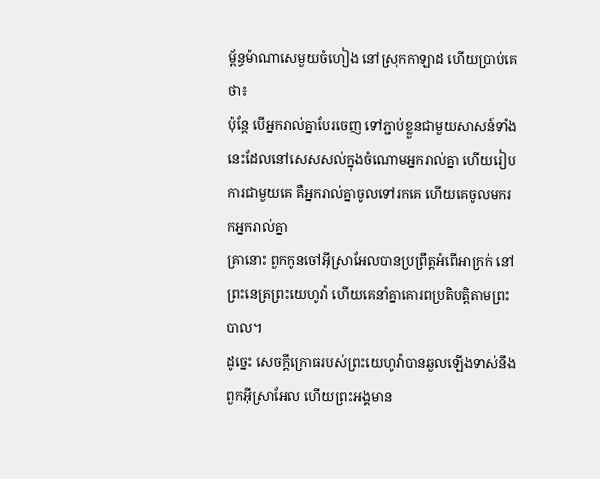ម្ព័ន្ធម៉ាណាសេមួយចំហៀង នៅស្រុកកាឡាដ ហើយប្រាប់គេថា៖
ប៉ុន្ដែ បើអ្នករាល់គ្នាបែរចេញ ទៅភ្ជាប់ខ្លួនជាមួយសាសន៍ទាំងនេះដែលនៅសេសសល់ក្នុងចំណោមអ្នករាល់គ្នា ហើយរៀបការជាមួយគេ គឺអ្នករាល់គ្នាចូលទៅរកគេ ហើយគេចូលមករកអ្នករាល់គ្នា
គ្រានោះ ពួកកូនចៅអ៊ីស្រាអែលបានប្រព្រឹត្តអំពើអាក្រក់ នៅព្រះនេត្រព្រះយេហូវ៉ា ហើយគេនាំគ្នាគោរពប្រតិបត្តិតាមព្រះបាល។
ដូច្នេះ សេចក្ដីក្រោធរបស់ព្រះយេហូវ៉ាបានឆួលឡើងទាស់នឹងពួកអ៊ីស្រាអែល ហើយព្រះអង្គមាន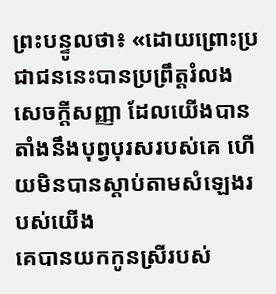ព្រះបន្ទូលថា៖ «ដោយព្រោះប្រជាជននេះបានប្រព្រឹត្តរំលងសេចក្ដីសញ្ញា ដែលយើងបានតាំងនឹងបុព្វបុរសរបស់គេ ហើយមិនបានស្តាប់តាមសំឡេងរបស់យើង
គេបានយកកូនស្រីរបស់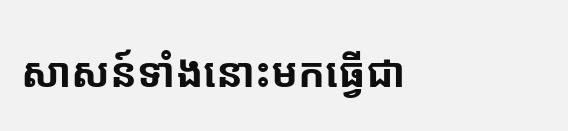សាសន៍ទាំងនោះមកធ្វើជា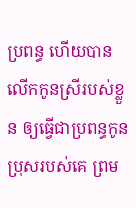ប្រពន្ធ ហើយបានលើកកូនស្រីរបស់ខ្លួន ឲ្យធ្វើជាប្រពន្ធកូនប្រុសរបស់គេ ព្រម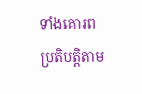ទាំងគោរពប្រតិបត្តិតាម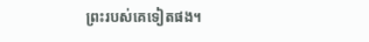ព្រះរបស់គេទៀតផង។